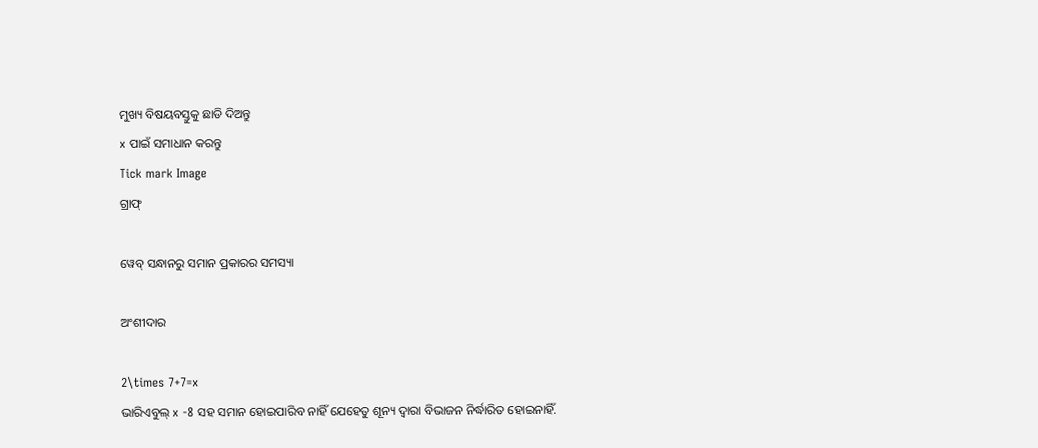ମୁଖ୍ୟ ବିଷୟବସ୍ତୁକୁ ଛାଡି ଦିଅନ୍ତୁ
x ପାଇଁ ସମାଧାନ କରନ୍ତୁ
Tick mark Image
ଗ୍ରାଫ୍

ୱେବ୍ ସନ୍ଧାନରୁ ସମାନ ପ୍ରକାରର ସମସ୍ୟା

ଅଂଶୀଦାର

2\times 7+7=x
ଭାରିଏବୁଲ୍‌ x -8 ସହ ସମାନ ହୋଇପାରିବ ନାହିଁ ଯେହେତୁ ଶୂନ୍ୟ ଦ୍ୱାରା ବିଭାଜନ ନିର୍ଦ୍ଧାରିତ ହୋଇନାହିଁ.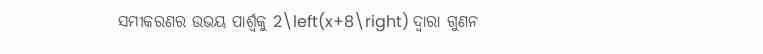ସମୀକରଣର ଉଭୟ ପାର୍ଶ୍ୱକୁ 2\left(x+8\right) ଦ୍ୱାରା ଗୁଣନ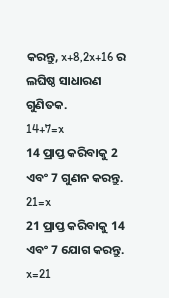କରନ୍ତୁ, x+8,2x+16 ର ଲଘିଷ୍ଠ ସାଧାରଣ ଗୁଣିତକ.
14+7=x
14 ପ୍ରାପ୍ତ କରିବାକୁ 2 ଏବଂ 7 ଗୁଣନ କରନ୍ତୁ.
21=x
21 ପ୍ରାପ୍ତ କରିବାକୁ 14 ଏବଂ 7 ଯୋଗ କରନ୍ତୁ.
x=21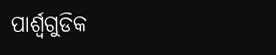ପାର୍ଶ୍ୱଗୁଡିକ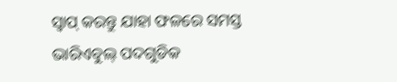ସ୍ୱାପ୍‌ କରନ୍ତୁ ଯାହା ଫଳରେ ସମସ୍ତ ଭାରିଏବୁଲ୍ ପଦଗୁଡିକ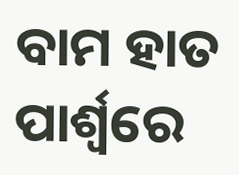ବାମ ହାତ ପାର୍ଶ୍ୱରେ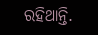ରହିଥାନ୍ତି.